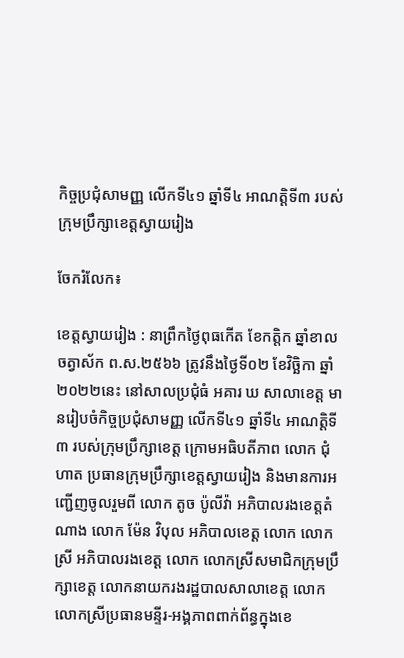កិច្ចប្រជុំសាមញ្ញ លើកទី៤១ ឆ្នាំទី៤ អាណត្តិទី៣ របស់ក្រុមប្រឹក្សាខេត្តស្វាយរៀង

ចែករំលែក៖

ខេត្តស្វាយរៀង : នាព្រឹកថ្ងៃពុធកើត ខែកត្តិក ឆ្នាំខាល ចត្វាស័ក ព.ស.២៥៦៦ ត្រូវនឹងថ្ងៃទី០២ ខែវិច្ឆិកា ឆ្នាំ២០២២នេះ នៅសាលប្រជុំធំ អគារ ឃ សាលាខេត្ត មានរៀបចំកិច្ចប្រជុំសាមញ្ញ លើកទី៤១ ឆ្នាំទី៤ អាណត្តិទី៣ របស់ក្រុមប្រឹក្សាខេត្ត ក្រោមអធិបតីភាព លោក ជុំ ហាត ប្រធានក្រុមប្រឹក្សាខេត្តស្វាយរៀង និងមានការអញ្ជើញចូលរួមពី លោក តូច ប៉ូលីវ៉ា អភិបាលរងខេត្តតំណាង លោក ម៉ែន វិបុល អភិបាលខេត្ត លោក លោកស្រី អភិបាលរងខេត្ត លោក លោកស្រីសមាជិកក្រុមប្រឹក្សាខេត្ត លោកនាយករងរដ្ឋបាលសាលាខេត្ត លោក លោកស្រីប្រធានមន្ទីរ-អង្គភាពពាក់ព័ន្ធក្នុងខេ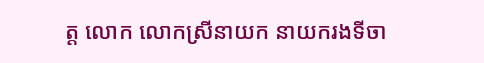ត្ត លោក លោកស្រីនាយក នាយករងទីចា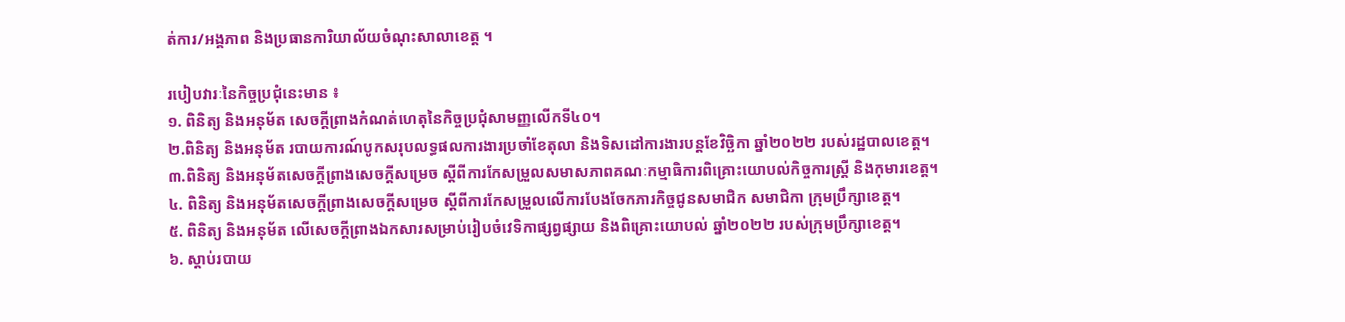ត់ការ/អង្គភាព និងប្រធានការិយាល័យចំណុះសាលាខេត្ត ។

របៀបវារៈនៃកិច្ចប្រជុំនេះមាន ៖
១. ពិនិត្យ និងអនុម័ត សេចក្តីព្រាងកំណត់ហេតុនៃកិច្ចប្រជុំសាមញ្ញលើកទី៤០។
២.ពិនិត្យ និងអនុម័ត របាយការណ៍បូកសរុបលទ្ធផលការងារប្រចាំខែតុលា និងទិសដៅការងារបន្តខែវិច្ឆិកា ឆ្នាំ២០២២ របស់រដ្ឋបាលខេត្ត។
៣.ពិនិត្យ និងអនុម័តសេចក្តីព្រាងសេចក្តីសម្រេច ស្តីពីការកែសម្រួលសមាសភាពគណៈកម្មាធិការពិគ្រោះយោបល់កិច្ចការស្ត្រី និងកុមារខេត្ត។
៤. ពិនិត្យ និងអនុម័តសេចក្តីព្រាងសេចក្តីសម្រេច ស្តីពីការកែសម្រួលលើការបែងចែកភារកិច្ចជូនសមាជិក សមាជិកា ក្រុមប្រឹក្សាខេត្ត។
៥. ពិនិត្យ និងអនុម័ត លើសេចក្តីព្រាងឯកសារសម្រាប់រៀបចំវេទិកាផ្សព្វផ្សាយ និងពិគ្រោះយោបល់ ឆ្នាំ២០២២ របស់ក្រុមប្រឹក្សាខេត្ត។
៦. ស្តាប់របាយ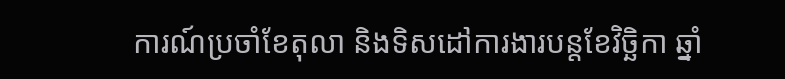ការណ៍ប្រចាំខែតុលា និងទិសដៅការងារបន្តខែវិច្ឆិកា ឆ្នាំ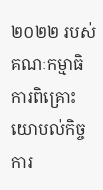២០២២ របស់គណៈកម្មាធិការពិគ្រោះ យោបល់កិច្ចការ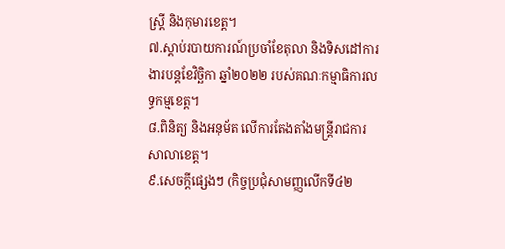ស្រ្តី និងកុមារខេត្ត។
៧.ស្តាប់របាយការណ៍ប្រចាំខែតុលា និងទិសដៅការងារបន្តខែវិច្ឆិកា ឆ្នាំ២០២២ របស់គណៈកម្មាធិការលទ្ធកម្មខេត្ត។
៨.ពិនិត្យ និងអនុម័ត លើការតែងតាំងមន្ត្រីរាជការសាលាខេត្ត។
៩.សេចក្តីផ្សេងៗ (កិច្ចប្រជុំសាមញ្ញលើកទី៤២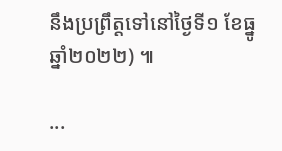នឹងប្រព្រឹត្តទៅនៅថ្ងៃទី១ ខែធ្នូ ឆ្នាំ២០២២) ៕

...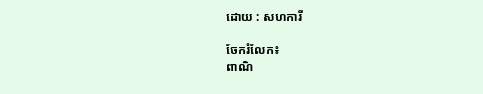ដោយ : សហការី

ចែករំលែក៖
ពាណិ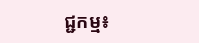ជ្ជកម្ម៖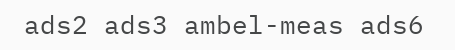ads2 ads3 ambel-meas ads6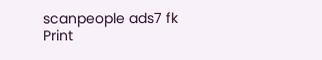scanpeople ads7 fk Print